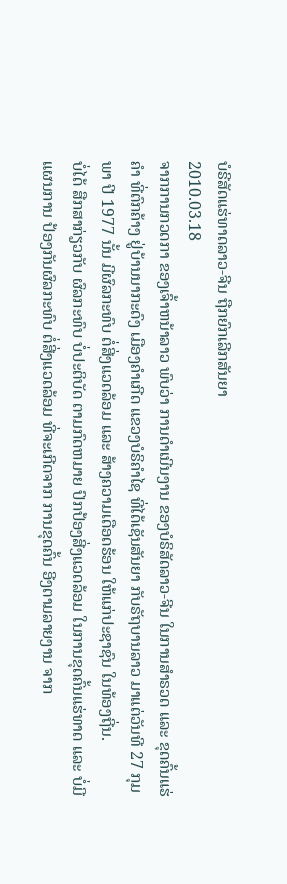ບໍຣີສັດແຮ່ທາດລາວ-ຈີນ ຖືກຍົກເລີກສັນຍາ
2010.03.18
ຈາກການກວດກາ ຂອງເຈົ້າຫນ້າລາວ ພົບວ່າ ການດຳເນີນງານ ຂອງບໍຣິສັດລາວ-ຈີນ ໃນການສຳຣວດ ແລະ ຂຸດຄົ້ນແຮ່ຄຳ ທີ່ຕົກຄ້າງ ຢູ່ບ້ານນາກະດົງ ເມືອງຄຳເກີດ ແຂວງບໍຣິຄຳໄຊ ທີ່ໄດ້ເຊັນສັນຍາ ກັບຣັຖບານລາວ ມາແຕ່ວັນທີ 27 ກຸມພາ ປີ 1977 ນັ້ນ ມີຜົລກະທົບ ຕໍ່ສີ່ງແວດລ້ອມ ແລະ ສ້າງຄວາມເດືອດຮ້ອນ ໃຫ້ແກ່ປະຊາຊົນ ໃນທ້ອງຖີ່ນ.
ບໍ່ໄດ້ ສືກສາກ່ຽວກັບ ຜົລກະທົບ ບໍ່ປະຕິບັດ ຕາມກົດຫມາຍ ປົກປ້ອງສີ່ງແວດລ້ອມ ໃນການຂຸດຄົ້ນແຮ່ທາດ ແລະ ບໍ່ມີແຜນການ ປ້ອງກັນຜົລກະທົບ ຕໍ່ສີ່ງແວດລ້ອມ ທີ່ຈະເກີດຈາກ ການຂຸດຄົ້ນ ອີງຕາມລາຍງານ ຈາກ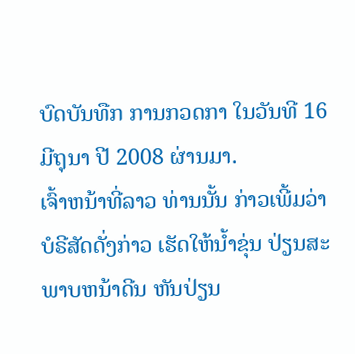ບົດບັນທືກ ການກວດກາ ໃນວັນທີ 16 ມີຖຸນາ ປີ 2008 ຜ່ານມາ.
ເຈົ້າຫນ້າທີ່ລາວ ທ່ານນັ້ນ ກ່າວເພີ້ມວ່າ ບໍຣີສັດດັ່ງກ່າວ ເຮັດໃຫ້ນ້ຳຂຸ່ນ ປ່ຽນສະພາບຫນ້າດີນ ຫັນປ່ຽນ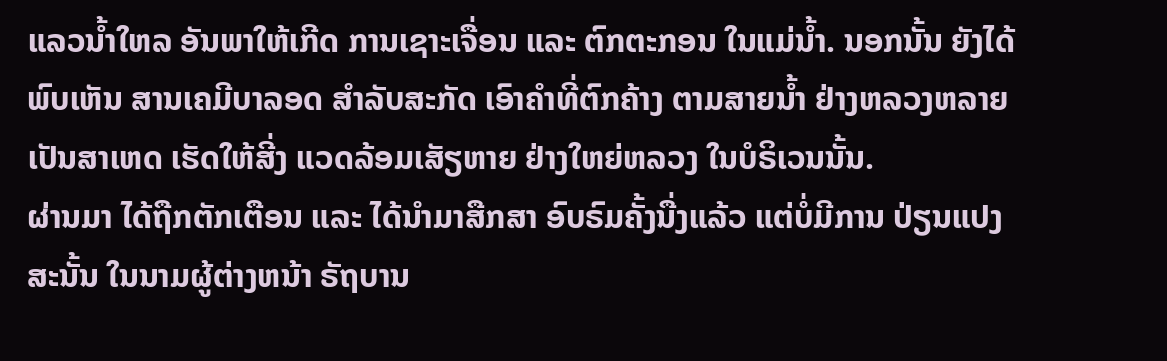ແລວນ້ຳໃຫລ ອັນພາໃຫ້ເກີດ ການເຊາະເຈື່ອນ ແລະ ຕົກຕະກອນ ໃນແມ່ນ້ຳ. ນອກນັ້ນ ຍັງໄດ້ພົບເຫັນ ສານເຄມີບາລອດ ສຳລັບສະກັດ ເອົາຄຳທີ່ຕົກຄ້າງ ຕາມສາຍນ້ຳ ຢ່າງຫລວງຫລາຍ ເປັນສາເຫດ ເຮັດໃຫ້ສີ່ງ ແວດລ້ອມເສັຽຫາຍ ຢ່າງໃຫຍ່ຫລວງ ໃນບໍຣິເວນນັ້ນ.
ຜ່ານມາ ໄດ້ຖືກຕັກເຕືອນ ແລະ ໄດ້ນຳມາສືກສາ ອົບຣົມຄັ້ງນື່ງແລ້ວ ແຕ່ບໍ່ມີການ ປ່ຽນແປງ ສະນັ້ນ ໃນນາມຜູ້ຕ່າງຫນ້າ ຣັຖບານ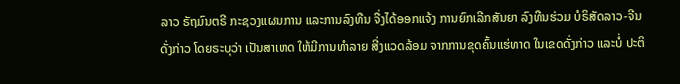ລາວ ຣັຖມົນຕຣີ ກະຊວງແຜນການ ແລະການລົງທືນ ຈື່ງໄດ້ອອກແຈ້ງ ການຍົກເລີກສັນຍາ ລົງທືນຮ່ວມ ບໍຣິສັດລາວ-ຈີນ ດັ່ງກ່າວ ໂດຍຣະບຸວ່າ ເປັນສາເຫດ ໃຫ້ມີການທຳລາຍ ສີ່ງແວດລ້ອມ ຈາກການຂຸດຄົ້ນແຮ່ທາດ ໃນເຂດດັ່ງກ່າວ ແລະບໍ່ ປະຕິ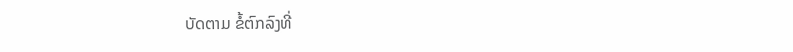ບັດຕາມ ຂໍ້ຕົກລົງທີ່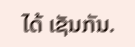ໄດ້ ເຊັນກັນ.